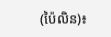(ប៉ៃលិន)៖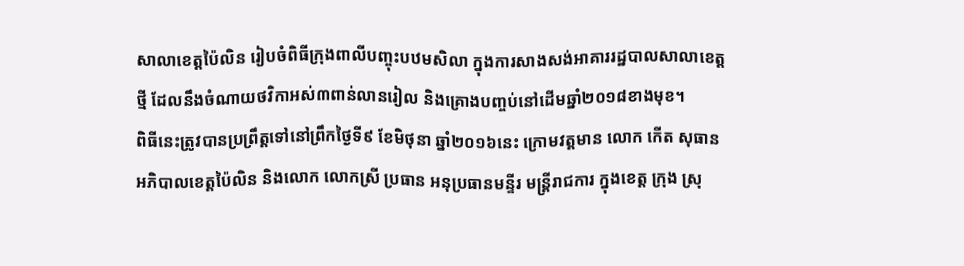សាលាខេត្តប៉ៃលិន រៀបចំពិធីក្រុងពាលីបញ្ចុះបឋមសិលា ក្នុងការសាងសង់អាគាររដ្ឋបាលសាលាខេត្តថ្មី ដែលនឹងចំណាយថវិកាអស់៣ពាន់លានរៀល និងគ្រោងបញ្ចប់នៅដើមឆ្នាំ២០១៨ខាងមុខ។
ពិធីនេះត្រូវបានប្រព្រឹត្តទៅនៅព្រឹកថ្ងៃទី៩ ខែមិថុនា ឆ្នាំ២០១៦នេះ ក្រោមវត្តមាន លោក កើត សុធាន អភិបាលខេត្តប៉ៃលិន និងលោក លោកស្រី ប្រធាន អនុប្រធានមន្ទីរ មន្ដ្រីរាជការ ក្នុងខេត្ត ក្រុង ស្រុ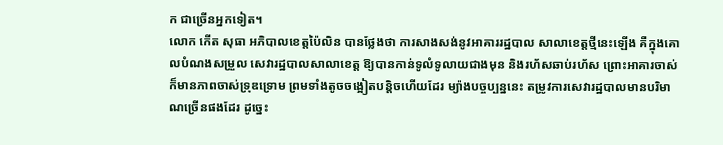ក ជាច្រើនអ្នកទៀត។
លោក កើត សុធា អភិបាលខេត្តប៉ៃលិន បានថ្លែងថា ការសាងសង់នូវអាគាររដ្ឋបាល សាលាខេត្តថ្មីនេះឡើង គឺក្នុងគោលបំណងសម្រួល សេវារដ្ឋបាលសាលាខេត្ត ឱ្យបានកាន់ទូលំទូលាយជាងមុន និងរហ័សឆាប់រហ័ស ព្រោះអាគារចាស់ក៏មានភាពចាស់ទ្រុឌទ្រោម ព្រមទាំងតូចចង្អៀតបន្តិចហើយដែរ ម្យ៉ាងបច្ចប្បន្ននេះ តម្រូវការសេវារដ្ឋបាលមានបរិមាណច្រើនផងដែរ ដូច្នេះ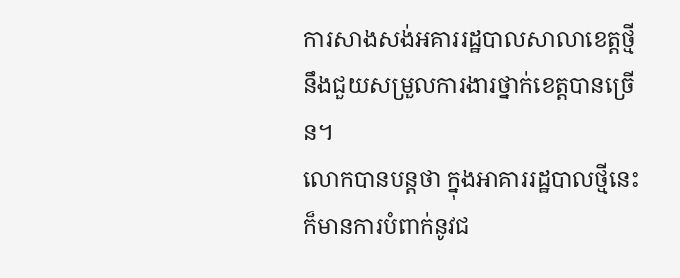ការសាងសង់អគាររដ្ឋបាលសាលាខេត្តថ្មី នឹងជួយសម្រួលការងារថ្នាក់ខេត្តបានច្រើន។
លោកបានបន្ដថា ក្នុងអាគាររដ្ឋបាលថ្មីនេះ ក៏មានការបំពាក់នូវជ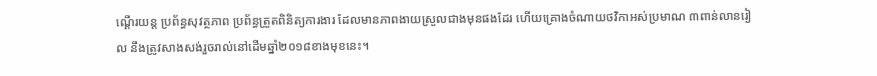ណ្តើរយន្ត ប្រព័ន្ធសុវត្ថភាព ប្រព័ន្ធត្រួតពិនិត្យការងារ ដែលមានភាពងាយស្រួលជាងមុនផងដែរ ហើយគ្រោងចំណាយថវិកាអស់ប្រមាណ ៣ពាន់លានរៀល នឹងត្រូវសាងសង់រួចរាល់នៅដើមឆ្នាំ២០១៨ខាងមុខនេះ។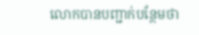លោកបានបញ្ជាក់បន្ថែមថា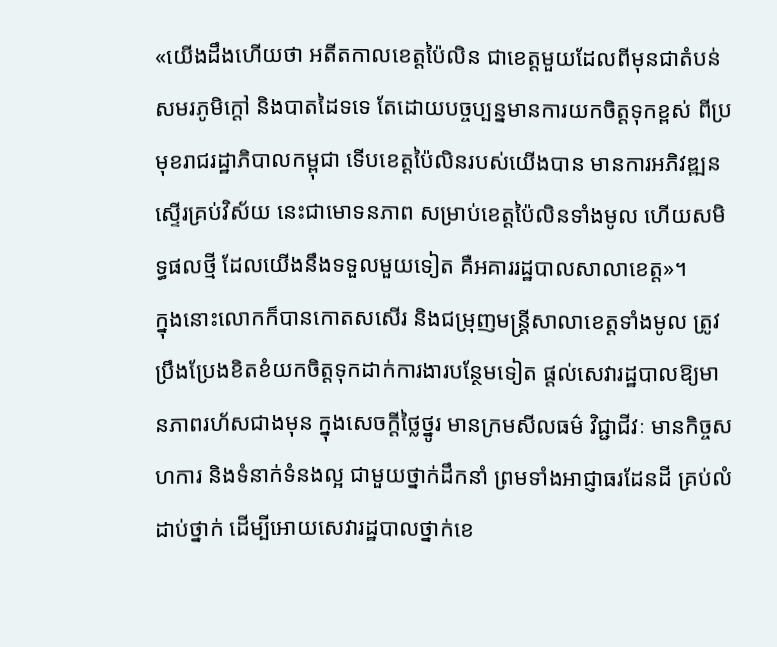«យើងដឹងហើយថា អតីតកាលខេត្តប៉ៃលិន ជាខេត្តមួយដែលពីមុនជាតំបន់សមរភូមិក្តៅ និងបាតដៃទទេ តែដោយបច្ចប្បន្នមានការយកចិត្តទុកខ្ពស់ ពីប្រមុខរាជរដ្ឋាភិបាលកម្ពុជា ទើបខេត្តប៉ៃលិនរបស់យើងបាន មានការអភិវឌ្ឍនស្ទើរគ្រប់វិស័យ នេះជាមោទនភាព សម្រាប់ខេត្តប៉ៃលិនទាំងមូល ហើយសមិទ្ធផលថ្មី ដែលយើងនឹងទទួលមួយទៀត គឺអគាររដ្ឋបាលសាលាខេត្ត»។
ក្នុងនោះលោកក៏បានកោតសសើរ និងជម្រុញមន្រ្តីសាលាខេត្តទាំងមូល ត្រូវប្រឹងប្រែងខិតខំយកចិត្តទុកដាក់ការងារបន្ថែមទៀត ផ្តល់សេវារដ្ឋបាលឱ្យមានភាពរហ័សជាងមុន ក្នុងសេចក្តីថ្លៃថ្នូរ មានក្រមសីលធម៌ វិជ្ជាជីវៈ មានកិច្ចសហការ និងទំនាក់ទំនងល្អ ជាមួយថ្នាក់ដឹកនាំ ព្រមទាំងអាជ្ញាធរដែនដី គ្រប់លំដាប់ថ្នាក់ ដើម្បីអោយសេវារដ្ឋបាលថ្នាក់ខេ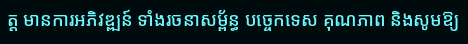ត្ត មានការអភិវឌ្ឍន៍ ទាំងរចនាសម្ព័ន្ធ បច្ចេកទេស គុណភាព និងសូមឱ្យ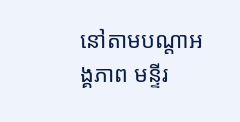នៅតាមបណ្តាអង្គភាព មន្ទីរ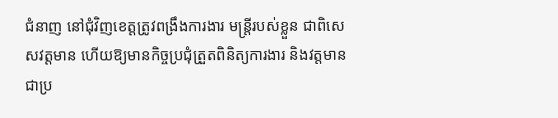ជំនាញ នៅជុំវិញខេត្តត្រូវពង្រឹងការងារ មន្រ្តីរបស់ខ្លួន ជាពិសេសវត្តមាន ហើយឱ្យមានកិច្ចប្រជុំត្រួតពិនិត្យការងារ និងវត្តមានជាប្រ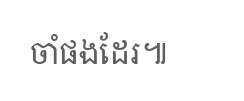ចាំផងដែរ៕